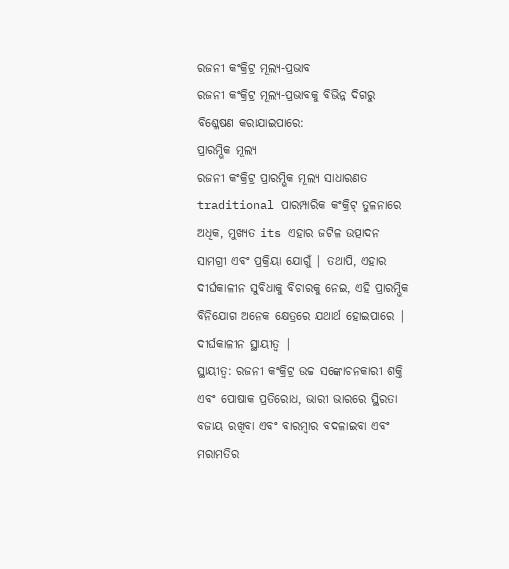ରଜନୀ କଂକ୍ରିଟ୍ର ମୂଲ୍ୟ-ପ୍ରଭାବ
ରଜନୀ କଂକ୍ରିଟ୍ର ମୂଲ୍ୟ-ପ୍ରଭାବକୁ ବିଭିନ୍ନ ଦିଗରୁ ବିଶ୍ଳେଷଣ କରାଯାଇପାରେ:
ପ୍ରାରମ୍ଭିକ ମୂଲ୍ୟ
ରଜନୀ କଂକ୍ରିଟ୍ର ପ୍ରାରମ୍ଭିକ ମୂଲ୍ୟ ସାଧାରଣତ traditional ପାରମ୍ପାରିକ କଂକ୍ରିଟ୍ ତୁଳନାରେ ଅଧିକ, ମୁଖ୍ୟତ its ଏହାର ଜଟିଳ ଉତ୍ପାଦନ ସାମଗ୍ରୀ ଏବଂ ପ୍ରକ୍ରିୟା ଯୋଗୁଁ | ତଥାପି, ଏହାର ଦୀର୍ଘକାଳୀନ ସୁବିଧାକୁ ବିଚାରକୁ ନେଇ, ଏହି ପ୍ରାରମ୍ଭିକ ବିନିଯୋଗ ଅନେକ କ୍ଷେତ୍ରରେ ଯଥାର୍ଥ ହୋଇପାରେ |
ଦୀର୍ଘକାଳୀନ ସ୍ଥାୟୀତ୍ୱ |
ସ୍ଥାୟୀତ୍ୱ: ରଜନୀ କଂକ୍ରିଟ୍ର ଉଚ୍ଚ ସଙ୍କୋଚନକାରୀ ଶକ୍ତି ଏବଂ ପୋଷାକ ପ୍ରତିରୋଧ, ଭାରୀ ଭାରରେ ସ୍ଥିରତା ବଜାୟ ରଖିବା ଏବଂ ବାରମ୍ବାର ବଦଳାଇବା ଏବଂ ମରାମତିର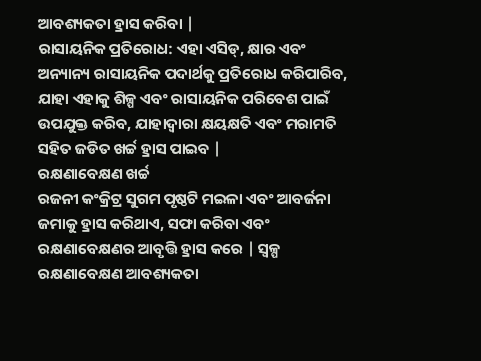ଆବଶ୍ୟକତା ହ୍ରାସ କରିବା |
ରାସାୟନିକ ପ୍ରତିରୋଧ: ଏହା ଏସିଡ୍, କ୍ଷାର ଏବଂ ଅନ୍ୟାନ୍ୟ ରାସାୟନିକ ପଦାର୍ଥକୁ ପ୍ରତିରୋଧ କରିପାରିବ, ଯାହା ଏହାକୁ ଶିଳ୍ପ ଏବଂ ରାସାୟନିକ ପରିବେଶ ପାଇଁ ଉପଯୁକ୍ତ କରିବ, ଯାହାଦ୍ୱାରା କ୍ଷୟକ୍ଷତି ଏବଂ ମରାମତି ସହିତ ଜଡିତ ଖର୍ଚ୍ଚ ହ୍ରାସ ପାଇବ |
ରକ୍ଷଣାବେକ୍ଷଣ ଖର୍ଚ୍ଚ
ରଜନୀ କଂକ୍ରିଟ୍ର ସୁଗମ ପୃଷ୍ଠଟି ମଇଳା ଏବଂ ଆବର୍ଜନା ଜମାକୁ ହ୍ରାସ କରିଥାଏ, ସଫା କରିବା ଏବଂ ରକ୍ଷଣାବେକ୍ଷଣର ଆବୃତ୍ତି ହ୍ରାସ କରେ | ସ୍ୱଳ୍ପ ରକ୍ଷଣାବେକ୍ଷଣ ଆବଶ୍ୟକତା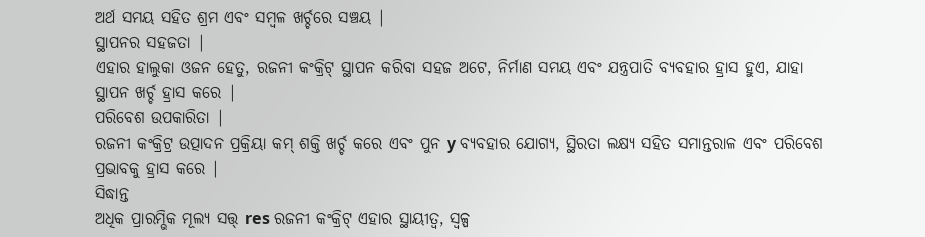ଅର୍ଥ ସମୟ ସହିତ ଶ୍ରମ ଏବଂ ସମ୍ବଳ ଖର୍ଚ୍ଚରେ ସଞ୍ଚୟ |
ସ୍ଥାପନର ସହଜତା |
ଏହାର ହାଲୁକା ଓଜନ ହେତୁ, ରଜନୀ କଂକ୍ରିଟ୍ ସ୍ଥାପନ କରିବା ସହଜ ଅଟେ, ନିର୍ମାଣ ସମୟ ଏବଂ ଯନ୍ତ୍ରପାତି ବ୍ୟବହାର ହ୍ରାସ ହୁଏ, ଯାହା ସ୍ଥାପନ ଖର୍ଚ୍ଚ ହ୍ରାସ କରେ |
ପରିବେଶ ଉପକାରିତା |
ରଜନୀ କଂକ୍ରିଟ୍ର ଉତ୍ପାଦନ ପ୍ରକ୍ରିୟା କମ୍ ଶକ୍ତି ଖର୍ଚ୍ଚ କରେ ଏବଂ ପୁନ y ବ୍ୟବହାର ଯୋଗ୍ୟ, ସ୍ଥିରତା ଲକ୍ଷ୍ୟ ସହିତ ସମାନ୍ତରାଳ ଏବଂ ପରିବେଶ ପ୍ରଭାବକୁ ହ୍ରାସ କରେ |
ସିଦ୍ଧାନ୍ତ
ଅଧିକ ପ୍ରାରମ୍ଭିକ ମୂଲ୍ୟ ସତ୍ତ୍ res ରଜନୀ କଂକ୍ରିଟ୍ ଏହାର ସ୍ଥାୟୀତ୍ୱ, ସ୍ୱଳ୍ପ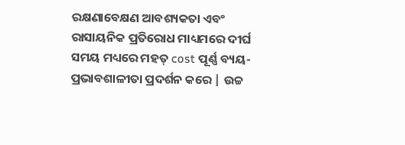ରକ୍ଷଣାବେକ୍ଷଣ ଆବଶ୍ୟକତା ଏବଂ ରାସାୟନିକ ପ୍ରତିରୋଧ ମାଧ୍ୟମରେ ଦୀର୍ଘ ସମୟ ମଧ୍ୟରେ ମହତ୍ cost ପୂର୍ଣ୍ଣ ବ୍ୟୟ-ପ୍ରଭାବଶାଳୀତା ପ୍ରଦର୍ଶନ କରେ | ଉଚ୍ଚ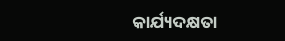କାର୍ଯ୍ୟଦକ୍ଷତା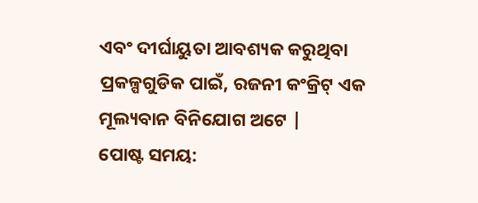ଏବଂ ଦୀର୍ଘାୟୁତା ଆବଶ୍ୟକ କରୁଥିବା ପ୍ରକଳ୍ପଗୁଡିକ ପାଇଁ, ରଜନୀ କଂକ୍ରିଟ୍ ଏକ ମୂଲ୍ୟବାନ ବିନିଯୋଗ ଅଟେ |
ପୋଷ୍ଟ ସମୟ: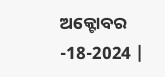ଅକ୍ଟୋବର -18-2024 |